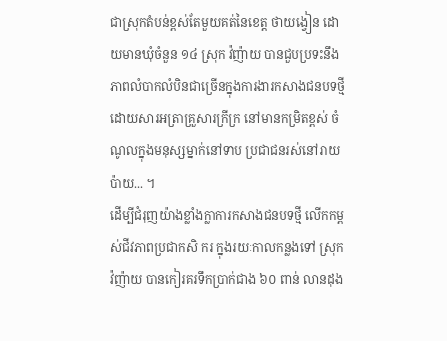ជាស្រុកតំបន់ខ្ពស់តែមួយគត់នៃខេត្ត ថាយង្វៀន ដោយមានឃុំចំនួន ១៤ ស្រុក វ៉ញ៉ាយ បានជួបប្រទះនឹងភាពលំបាកលំបិនជាច្រើនក្នុងការងារកសាងជនបទថ្មី ដោយសារអត្រាគ្រួសារក្រីក្រ នៅមានកម្រិតខ្ពស់ ចំណូលក្នុងមនុស្សម្នាក់នៅទាប ប្រជាជនរស់នៅរាយប៉ាយ... ។
ដើម្បីជំរុញយ៉ាងខ្លាំងក្លាការកសាងជនបទថ្មី លើកកម្ពស់ជីវភាពប្រជាកសិ ករ ក្នុងរយៈកាលកន្លងទៅ ស្រុក វ៉ញ៉ាយ បានកៀរគរទឹកប្រាក់ជាង ៦០ ពាន់ លានដុង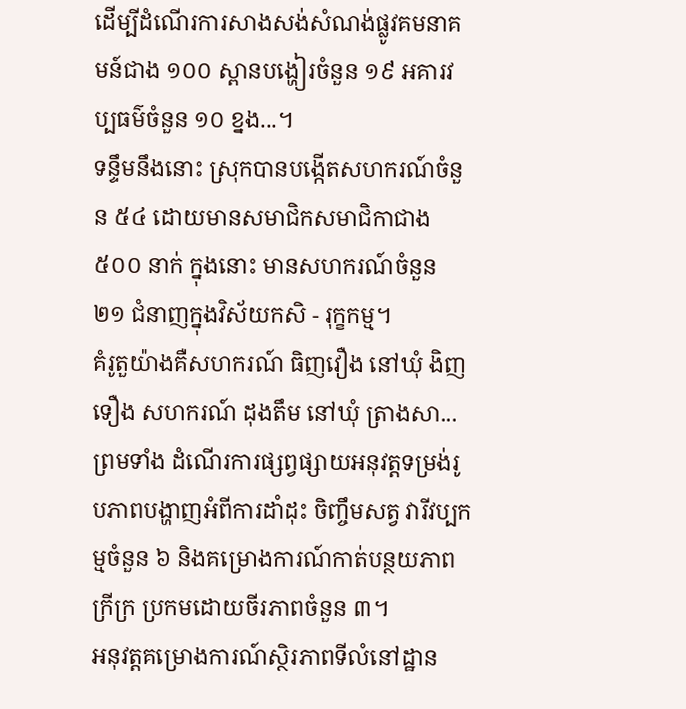ដើម្បីដំណើរការសាងសង់សំណង់ផ្លូវគមនាគមន៍ជាង ១០០ ស្ពានបង្ហៀរចំនួន ១៩ អគារវប្បធម៌ចំនួន ១០ ខ្នង...។
ទន្ទឹមនឹងនោះ ស្រុកបានបង្កើតសហករណ៍ចំនួន ៥៤ ដោយមានសមាជិកសមាជិកាជាង ៥០០ នាក់ ក្នុងនោះ មានសហករណ៍ចំនួន ២១ ជំនាញក្នុងវិស័យកសិ - រុក្ខកម្ម។
គំរូតួយ៉ាងគឺសហករណ៍ ធិញវឿង នៅឃុំ ងិញទឿង សហករណ៍ ដុងតឹម នៅឃុំ ត្រាងសា... ព្រមទាំង ដំណើរការផ្សព្វផ្សាយអនុវត្តទម្រង់រូបភាពបង្ហាញអំពីការដាំដុះ ចិញ្ចឹមសត្វ វារីវប្បកម្មចំនួន ៦ និងគម្រោងការណ៍កាត់បន្ថយភាពក្រីក្រ ប្រកមដោយចីរភាពចំនួន ៣។
អនុវត្តគម្រោងការណ៍ស្ថិរភាពទីលំនៅដ្ឋាន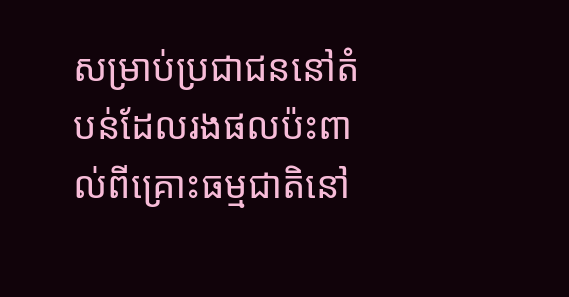សម្រាប់ប្រជាជននៅតំបន់ដែលរងផលប៉ះពាល់ពីគ្រោះធម្មជាតិនៅ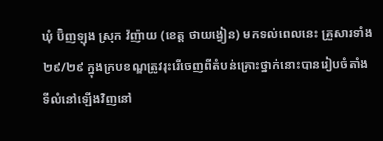ឃុំ ប៊ិញឡុង ស្រុក វ៉ញ៉ាយ (ខេត្ត ថាយង្វៀន) មកទល់ពេលនេះ គ្រួសារទាំង ២៩/២៩ ក្នុងក្របខណ្ឌត្រូវរុះរើចេញពីតំបន់គ្រោះថ្នាក់នោះបានរៀបចំតាំងទីលំនៅឡើងវិញនៅ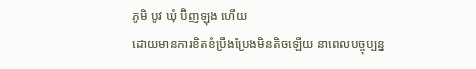ភូមិ បូវ ឃុំ ប៊ិញឡុង ហើយ
ដោយមានការខិតខំប្រឹងប្រែងមិនតិចឡើយ នាពេលបច្ចុប្បន្ន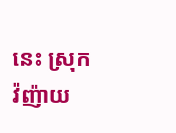នេះ ស្រុក វ៉ញ៉ាយ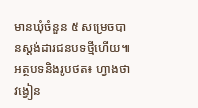មានឃុំចំនួន ៥ សម្រេចបានស្តង់ដារជនបទថ្មីហើយ៕
អត្ថបទនិងរូបថត៖ ហ្វាងថាវង្វៀន